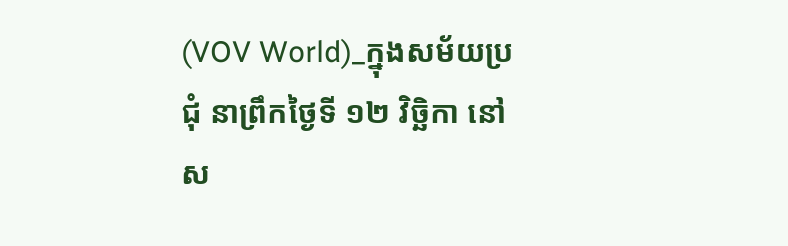(VOV World)_ក្នុងសម័យប្រជុំ នាព្រឹកថ្ងៃទី ១២ វិច្ឆិកា នៅស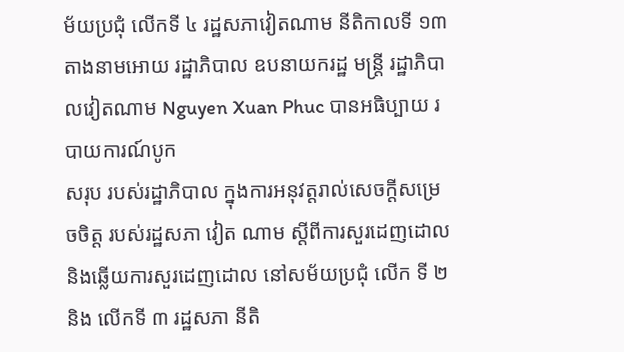ម័យប្រជុំ លើកទី ៤ រដ្ឋសភាវៀតណាម នីតិកាលទី ១៣ តាងនាមអោយ រដ្ឋាភិបាល ឧបនាយករដ្ឋ មន្ត្រី រដ្ឋាភិបាលវៀតណាម Nguyen Xuan Phuc បានអធិប្បាយ របាយការណ៍បូក
សរុប របស់រដ្ឋាភិបាល ក្នុងការអនុវត្តរាល់សេចក្ដីសម្រេចចិត្ត របស់រដ្ឋសភា វៀត ណាម ស្ដីពីការសួរដេញដោល និងឆ្លើយការសួរដេញដោល នៅសម័យប្រជុំ លើក ទី ២ និង លើកទី ៣ រដ្ឋសភា នីតិ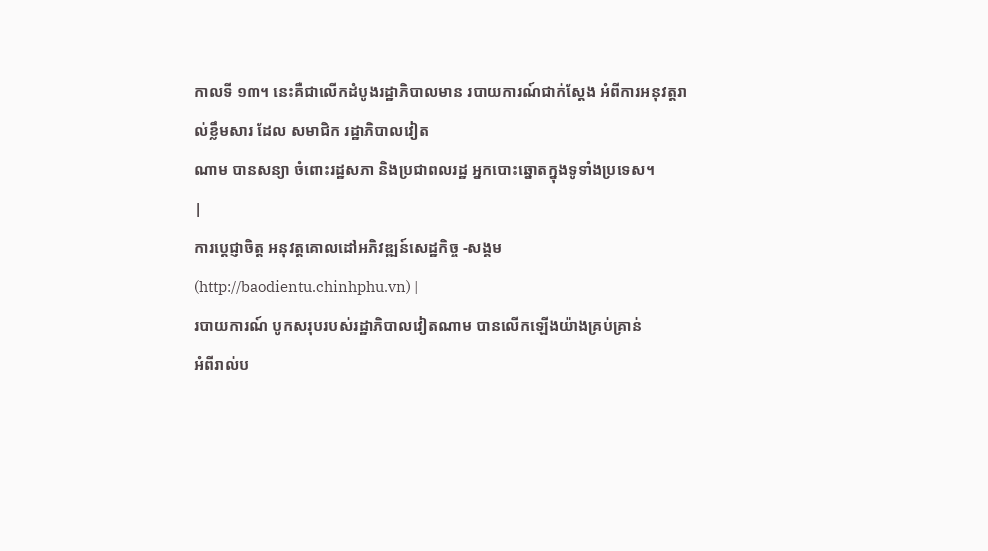កាលទី ១៣។ នេះគឺជាលើកដំបូងរដ្ឋាភិបាលមាន របាយការណ៍ជាក់ស្ដែង អំពីការអនុវត្តរាល់ខ្លឹមសារ ដែល សមាជិក រដ្ឋាភិបាលវៀត
ណាម បានសន្យា ចំពោះរដ្ឋសភា និងប្រជាពលរដ្ឋ អ្នកបោះឆ្នោតក្នុងទូទាំងប្រទេស។
|
ការប្តេជ្ញាចិត្ត អនុវត្តគោលដៅអភិវឌ្ឍន៍សេដ្ឋកិច្ច -សង្គម(http://baodientu.chinhphu.vn) |
របាយការណ៍ បូកសរុបរបស់រដ្ឋាភិបាលវៀតណាម បានលើកឡើងយ៉ាងគ្រប់គ្រាន់
អំពីរាល់ប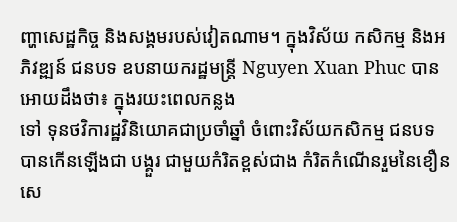ញ្ហាសេដ្ឋកិច្ច និងសង្គមរបស់វៀតណាម។ ក្នុងវិស័យ កសិកម្ម និងអភិវឌ្ឍន៍ ជនបទ ឧបនាយករដ្ឋមន្ត្រី Nguyen Xuan Phuc បានអោយដឹងថា៖ ក្នុងរយះពេលកន្លង
ទៅ ទុនថវិការដ្ឋវិនិយោគជាប្រចាំឆ្នាំ ចំពោះវិស័យកសិកម្ម ជនបទ បានកើនឡើងជា បង្គួរ ជាមួយកំរិតខ្ពស់ជាង កំរិតកំណើនរួមនៃខឿនសេ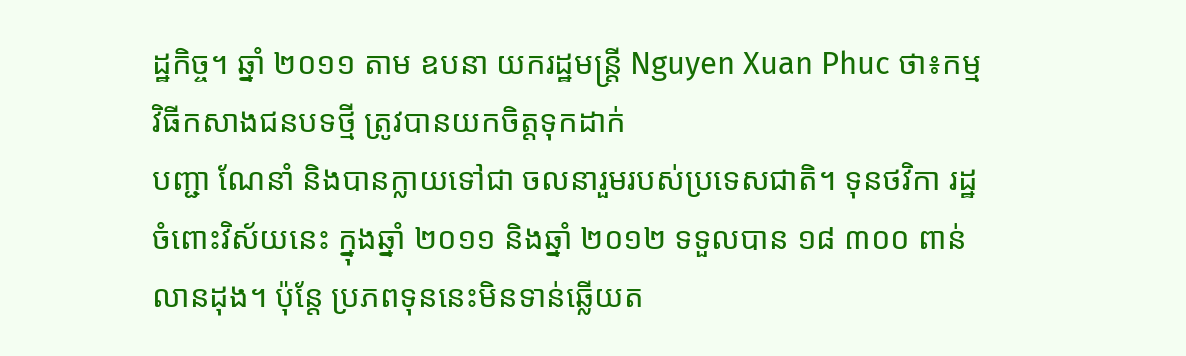ដ្ឋកិច្ច។ ឆ្នាំ ២០១១ តាម ឧបនា យករដ្ឋមន្ត្រី Nguyen Xuan Phuc ថា៖កម្មវិធីកសាងជនបទថ្មី ត្រូវបានយកចិត្តទុកដាក់
បញ្ជា ណែនាំ និងបានក្លាយទៅជា ចលនារួមរបស់ប្រទេសជាតិ។ ទុនថវិកា រដ្ឋចំពោះវិស័យនេះ ក្នុងឆ្នាំ ២០១១ និងឆ្នាំ ២០១២ ទទួលបាន ១៨ ៣០០ ពាន់លានដុង។ ប៉ុន្តែ ប្រភពទុននេះមិនទាន់ឆ្លើយត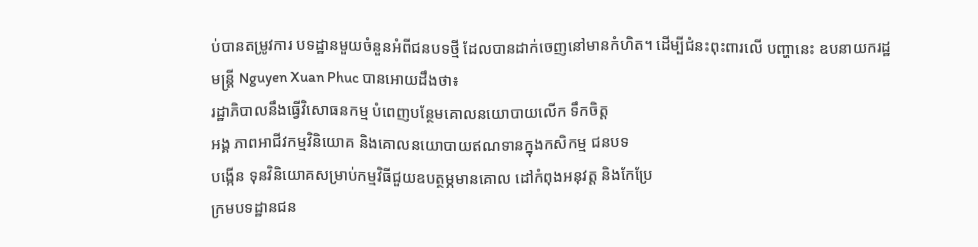ប់បានតម្រូវការ បទដ្ឋានមួយចំនួនអំពីជនបទថ្មី ដែលបានដាក់ចេញនៅមានកំហិត។ ដើម្បីជំនះពុះពារលើ បញ្ហានេះ ឧបនាយករដ្ឋ
មន្ត្រី Nguyen Xuan Phuc បានអោយដឹងថា៖
រដ្ឋាភិបាលនឹងធ្វើវិសោធនកម្ម បំពេញបន្ថែមគោលនយោបាយលើក ទឹកចិត្ត
អង្គ ភាពអាជីវកម្មវិនិយោគ និងគោលនយោបាយឥណទានក្នុងកសិកម្ម ជនបទ
បង្កើន ទុនវិនិយោគសម្រាប់កម្មវិធីជួយឧបត្ថម្ភមានគោល ដៅកំពុងអនុវត្ត និងកែប្រែ
ក្រមបទដ្ឋានជន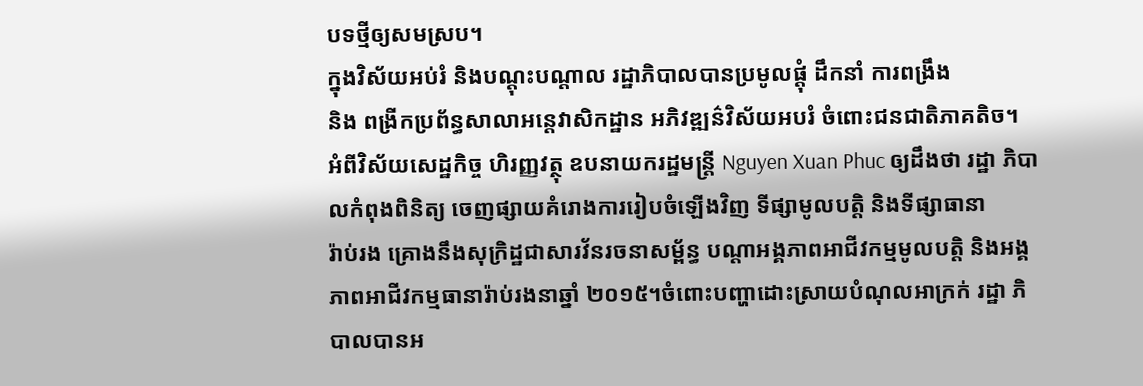បទថ្មីឲ្យសមស្រប។
ក្នុងវិស័យអប់រំ និងបណ្តុះបណ្តាល រដ្ឋាភិបាលបានប្រមូលផ្តុំ ដឹកនាំ ការពង្រឹង
និង ពង្រីកប្រព័ន្ធសាលាអន្តេវាសិកដ្ឋាន អភិវឌ្ឍន៌វិស័យអបរំ ចំពោះជនជាតិភាគតិច។
អំពីវិស័យសេដ្ឋកិច្ច ហិរញ្ញវត្ថុ ឧបនាយករដ្ឋមន្រ្តី Nguyen Xuan Phuc ឲ្យដឹងថា រដ្ឋា ភិបាលកំពុងពិនិត្យ ចេញផ្សាយគំរោងការរៀបចំឡើងវិញ ទីផ្សាមូលបត្តិ និងទីផ្សាធានា
រ៉ាប់រង គ្រោងនឹងសុក្រិដ្ឋជាសារវ័នរចនាសម្ព័ន្ធ បណ្តាអង្គភាពអាជីវកម្មមូលបត្តិ និងអង្គ ភាពអាជីវកម្មធានារ៉ាប់រងនាឆ្នាំ ២០១៥។ចំពោះបញ្ហាដោះស្រាយបំណុលអាក្រក់ រដ្ឋា ភិបាលបានអ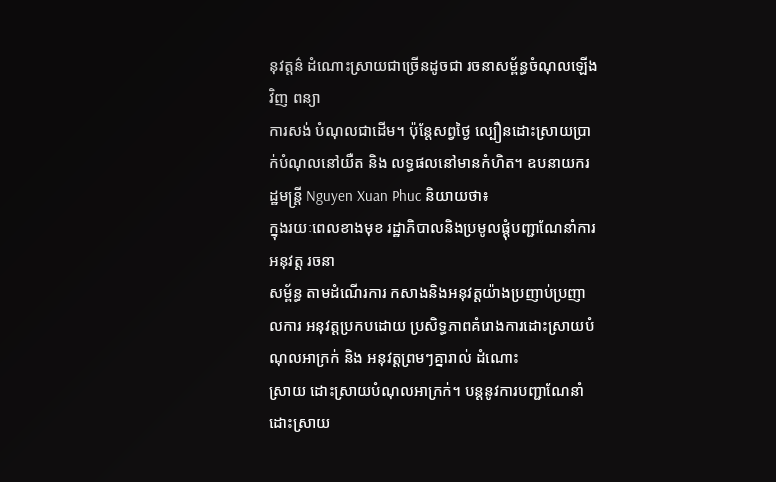នុវត្តន៌ ដំណោះស្រាយជាច្រើនដូចជា រចនាសម្ព័ន្ធចំណុលឡើងវិញ ពន្យា
ការសង់ បំណុលជាដើម។ ប៉ុន្តែសព្វថ្ងៃ ល្បឿនដោះស្រាយប្រាក់បំណុលនៅយឺត និង លទ្ធផលនៅមានកំហិត។ ឧបនាយករដ្ឋមន្រ្តី Nguyen Xuan Phuc និយាយថា៖
ក្នុងរយៈពេលខាងមុខ រដ្ឋាភិបាលនិងប្រមូលផ្តុំបញ្ជាណែនាំការអនុវត្ត រចនា
សម្ព័ន្ធ តាមដំណើរការ កសាងនិងអនុវត្តយ៉ាងប្រញាប់ប្រញាលការ អនុវត្តប្រកបដោយ ប្រសិទ្ធភាពគំរោងការដោះស្រាយបំណុលអាក្រក់ និង អនុវត្តព្រមៗគ្នារាល់ ដំណោះ
ស្រាយ ដោះស្រាយបំណុលអាក្រក់។ បន្តនូវការបញ្ជាណែនាំដោះស្រាយ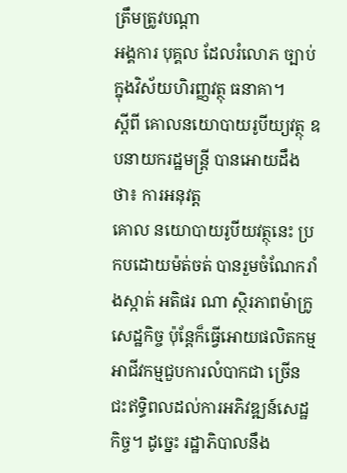ត្រឹមត្រូវបណ្តា
អង្គការ បុគ្គល ដែលរំលោភ ច្បាប់ក្នុងវិស័យហិរញ្ញវត្ថុ ធនាគា។
ស្ដីពី គោលនយោបាយរូបីយ្យវត្ថុ ឧបនាយករដ្ឋមន្ត្រី បានអោយដឹងថា៖ ការអនុវត្ត
គោល នយោបាយរូបីយវត្ថុនេះ ប្រកបដោយម៉ត់ចត់ បានរួមចំណែករាំងស្កាត់ អតិផរ ណា ស្ថិរភាពម៉ាក្រូសេដ្ឋកិច្ច ប៉ុន្តែក៏ធ្វើអោយផលិតកម្ម អាជីវកម្មជួបការលំបាកជា ច្រើន ជះឥទ្ធិពលដល់ការអភិវឌ្ឍន៍សេដ្ឋកិច្ច។ ដូច្នេះ រដ្ឋាភិបាលនឹង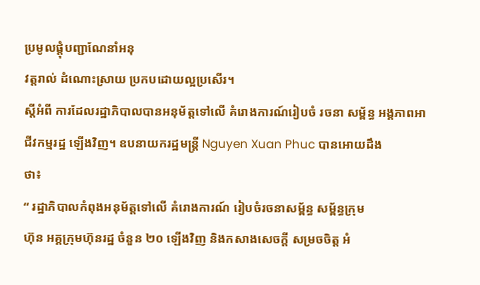ប្រមូលផ្តុំបញ្ជាណែនាំអនុ
វត្តរាល់ ដំណោះស្រាយ ប្រកបដោយល្អប្រសើរ។
ស្ដីអំពី ការដែលរដ្ឋាភិបាលបានអនុម័ត្តទៅលើ គំរោងការណ៍រៀបចំ រចនា សម្ព័ន្ធ អង្គភាពអាជីវកម្មរដ្ឋ ឡើងវិញ។ ឧបនាយករដ្ឋមន្ត្រី Nguyen Xuan Phuc បានអោយដឹង
ថា៖
“ រដ្ឋាភិបាលកំពុងអនុម័ត្តទៅលើ គំរោងការណ៍ រៀបចំរចនាសម្ព័ន្ធ សម្ព័ន្ធក្រុម
ហ៊ុន អគ្គក្រុមហ៊ុនរដ្ឋ ចំនួន ២០ ឡើងវិញ និងកសាងសេចក្ដី សម្រចចិត្ត អំ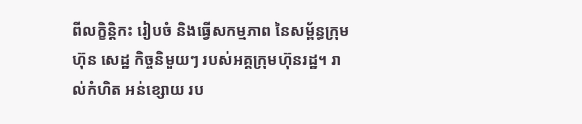ពីលក្ខិន្តិកះ រៀបចំ និងធ្វើសកម្មភាព នៃសម្ព័ន្ធក្រុមហ៊ុន សេដ្ឋ កិច្ចនិមួយៗ របស់អគ្គក្រុមហ៊ុនរដ្ឋ។ រាល់កំហិត អន់ខ្សោយ រប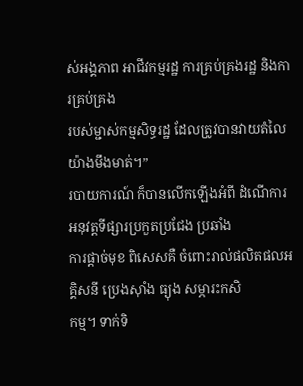ស់អង្គភាព អាជីវកម្មរដ្ឋ ការគ្រប់គ្រងរដ្ឋ និងការគ្រប់គ្រង
របស់ម្ជាស់កម្មសិទ្ធរដ្ឋ ដែលត្រូវបានវាយតំលៃយ៉ាងមឹងមាត់។”
របាយការណ៍ ក៏បានលើកឡើងអំពី ដំណើការអនុវត្តទីផ្សារប្រកួតប្រជែង ប្រឆាំង
ការផ្ដាច់មុខ ពិសេសគឺ ចំពោះរាល់ផលិតផលអគ្គិសនី ប្រេងស៊ាំង ធ្យុង សម្ភារះកសិ
កម្ម។ ទាក់ទិ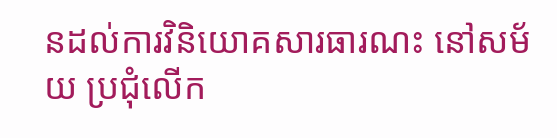នដល់ការវិនិយោគសារធារណះ នៅសម័យ ប្រជុំលើក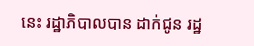នេះ រដ្ឋាភិបាលបាន ដាក់ជូន រដ្ឋ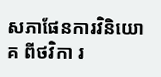សភាផែនការវិនិយោគ ពីថវិកា រ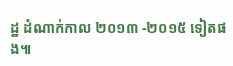ដ្ឋ ដំណាក់កាល ២០១៣ -២០១៥ ទៀតផង៕